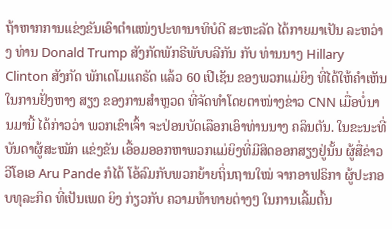ຖ້າຫາກການແຂ່ງຂັນເອົາຕຳແໜ່ງປະທານາທິບໍດີ ສະຫະລັດ ໄດ້ກາຍມາເປັນ ລະຫວ່າງ ທ່ານ Donald Trump ສັງກັດພັກຣີພັບບລີກັນ ກັບ ທ່ານນາງ Hillary Clinton ສັງກັດ ພັກເດໂມແຄຣັດ ແລ້ວ 60 ເປີເຊັນ ຂອງພວກແມ່ຍິງ ທີ່ໄດ້ໃຫ້ຄຳເຫັນ ໃນການຢັ່ງຫາງ ສຽງ ຂອງການສຳຫຼວດ ທີ່ຈັດທຳໂດຍຕາໜ່າງຂ່າວ CNN ເມື່ອບໍ່ນານມານີ້ ໄດ້ກ່າວວ່າ ພວກເຂົາເຈົ້າ ຈະປ່ອນບັດເລືອກເອົາທ່ານນາງ ຄລິນຕັນ. ໃນຂະນະທີ່ ບັນດາຜູ້ສະໝັກ ແຂ່ງຂັນ ເອື້ອມອອກຫາພວກແມ່ຍິງທີ່ມີສິດອອກສຽງຢູ່ນັ້ນ ຜູ້ສື່ຂ່າວວີໂອເອ Aru Pande ກໍໄດ້ ໂອ້ລົມກັບພວກຍ້າຍຖິ່ນຖານໃໝ່ ຈາກອາຟຣິກາ ຜູ້ປະກອບທຸລະກິດ ທີ່ເປັນເພດ ຍິງ ກ່ຽວກັບ ຄວາມທ້າທາຍຕ່າງໆ ໃນການເລີ້ມຕົ້ນ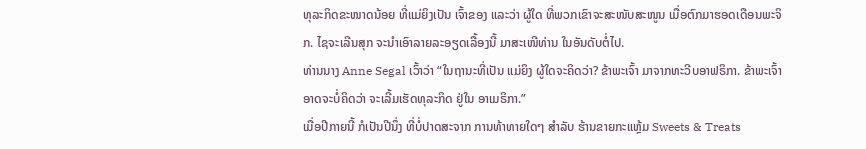ທຸລະກິດຂະໜາດນ້ອຍ ທີ່ແມ່ຍິງເປັນ ເຈົ້າຂອງ ແລະວ່າ ຜູ້ໃດ ທີ່ພວກເຂົາຈະສະໜັບສະໜູນ ເມື່ອຕົກມາຮອດເດືອນພະຈິກ. ໄຊຈະເລີນສຸກ ຈະນຳເອົາລາຍລະອຽດເລື້ອງນີ້ ມາສະເໜີທ່ານ ໃນອັນດັບຕໍ່ໄປ.
ທ່ານນາງ Anne Segal ເວົ້າວ່າ “ໃນຖານະທີ່ເປັນ ແມ່ຍິງ ຜູ້ໃດຈະຄິດວ່າ? ຂ້າພະເຈົ້າ ມາຈາກທະວີບອາຟຣິກາ. ຂ້າພະເຈົ້າອາດຈະບໍ່ຄິດວ່າ ຈະເລີ້ມເຮັດທຸລະກິດ ຢູ່ໃນ ອາເມຣິກາ.”
ເມື່ອປີກາຍນີ້ ກໍເປັນປີນຶ່ງ ທີ່ບໍ່ປາດສະຈາກ ການທ້າທາຍໃດໆ ສຳລັບ ຮ້ານຂາຍກະແຫຼ້ມ Sweets & Treats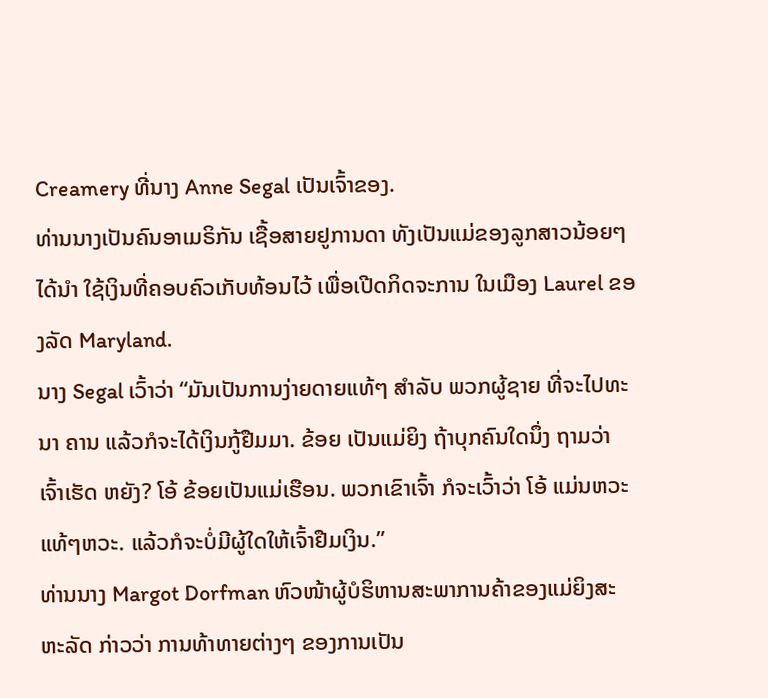Creamery ທີ່ນາງ Anne Segal ເປັນເຈົ້າຂອງ.
ທ່ານນາງເປັນຄົນອາເມຣິກັນ ເຊື້ອສາຍຢູການດາ ທັງເປັນແມ່ຂອງລູກສາວນ້ອຍໆ ໄດ້ນຳ ໃຊ້ເງິນທີ່ຄອບຄົວເກັບທ້ອນໄວ້ ເພື່ອເປີດກິດຈະການ ໃນເມືອງ Laurel ຂອງລັດ Maryland.
ນາງ Segal ເວົ້າວ່າ “ມັນເປັນການງ່າຍດາຍແທ້ໆ ສຳລັບ ພວກຜູ້ຊາຍ ທີ່ຈະໄປທະນາ ຄານ ແລ້ວກໍຈະໄດ້ເງິນກູ້ຢືມມາ. ຂ້ອຍ ເປັນແມ່ຍິງ ຖ້າບຸກຄົນໃດນຶ່ງ ຖາມວ່າ ເຈົ້າເຮັດ ຫຍັງ? ໂອ້ ຂ້ອຍເປັນແມ່ເຮືອນ. ພວກເຂົາເຈົ້າ ກໍຈະເວົ້າວ່າ ໂອ້ ແມ່ນຫວະ ແທ້ໆຫວະ. ແລ້ວກໍຈະບໍ່ມີຜູ້ໃດໃຫ້ເຈົ້າຢືມເງິນ.”
ທ່ານນາງ Margot Dorfman ຫົວໜ້າຜູ້ບໍຮິຫານສະພາການຄ້າຂອງແມ່ຍິງສະຫະລັດ ກ່າວວ່າ ການທ້າທາຍຕ່າງໆ ຂອງການເປັນ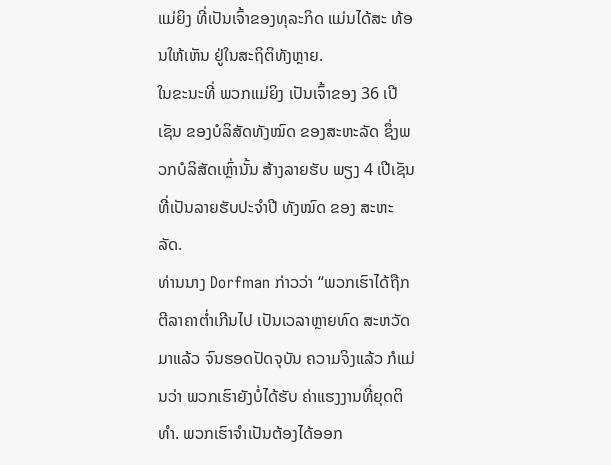ແມ່ຍິງ ທີ່ເປັນເຈົ້າຂອງທຸລະກິດ ແມ່ນໄດ້ສະ ທ້ອນໃຫ້ເຫັນ ຢູ່ໃນສະຖິຕິທັງຫຼາຍ.
ໃນຂະນະທີ່ ພວກແມ່ຍິງ ເປັນເຈົ້າຂອງ 36 ເປີເຊັນ ຂອງບໍລິສັດທັງໝົດ ຂອງສະຫະລັດ ຊຶ່ງພວກບໍລິສັດເຫຼົ່ານັ້ນ ສ້າງລາຍຮັບ ພຽງ 4 ເປີເຊັນ ທີ່ເປັນລາຍຮັບປະຈຳປີ ທັງໝົດ ຂອງ ສະຫະລັດ.
ທ່ານນາງ Dorfman ກ່າວວ່າ “ພວກເຮົາໄດ້ຖືກຕີລາຄາຕ່ຳເກີນໄປ ເປັນເວລາຫຼາຍທົດ ສະຫວັດມາແລ້ວ ຈົນຮອດປັດຈຸບັນ ຄວາມຈິງແລ້ວ ກໍແມ່ນວ່າ ພວກເຮົາຍັງບໍ່ໄດ້ຮັບ ຄ່າແຮງງານທີ່ຍຸດຕິທຳ. ພວກເຮົາຈຳເປັນຕ້ອງໄດ້ອອກ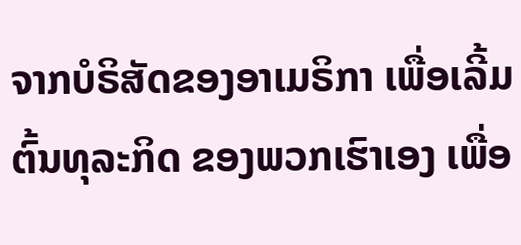ຈາກບໍຣິສັດຂອງອາເມຣິກາ ເພື່ອເລີ້ມຕົ້ນທຸລະກິດ ຂອງພວກເຮົາເອງ ເພື່ອ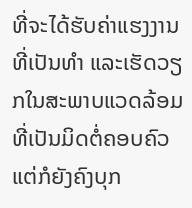ທີ່ຈະໄດ້ຮັບຄ່າແຮງງານ ທີ່ເປັນທຳ ແລະເຮັດວຽກໃນສະພາບແວດລ້ອມ ທີ່ເປັນມິດຕໍ່ຄອບຄົວ ແຕ່ກໍຍັງຄົງບຸກ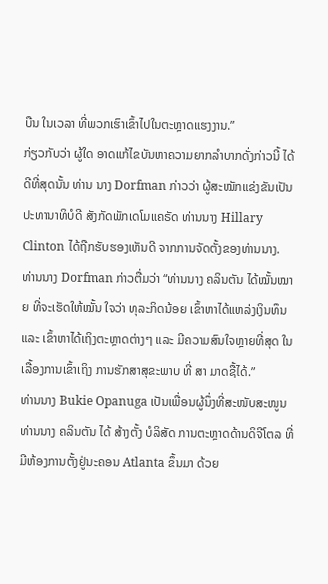ບືນ ໃນເວລາ ທີ່ພວກເຮົາເຂົ້າໄປໃນຕະຫຼາດແຮງງານ.”
ກ່ຽວກັບວ່າ ຜູ້ໃດ ອາດແກ້ໄຂບັນຫາຄວາມຍາກລຳບາກດັ່ງກ່າວນີ້ ໄດ້ດີທີ່ສຸດນັ້ນ ທ່ານ ນາງ Dorfman ກ່າວວ່າ ຜູ້ສະໝັກແຂ່ງຂັນເປັນປະທານາທິບໍດີ ສັງກັດພັກເດໂມແຄຣັດ ທ່ານນາງ Hillary Clinton ໄດ້ຖືກຮັບຮອງເຫັນດີ ຈາກການຈັດຕັ້ງຂອງທ່ານນາງ.
ທ່ານນາງ Dorfman ກ່າວຕື່ມວ່າ “ທ່ານນາງ ຄລິນຕັນ ໄດ້ໝັ້ນໝາຍ ທີ່ຈະເຮັດໃຫ້ໝັ້ນ ໃຈວ່າ ທຸລະກິດນ້ອຍ ເຂົ້າຫາໄດ້ແຫລ່ງເງິນທຶນ ແລະ ເຂົ້າຫາໄດ້ເຖິງຕະຫຼາດຕ່າງໆ ແລະ ມີຄວາມສົນໃຈຫຼາຍທີ່ສຸດ ໃນເລື້ອງການເຂົ້າເຖິງ ການຮັກສາສຸຂະພາບ ທີ່ ສາ ມາດຊື້ໄດ້.”
ທ່ານນາງ Bukie Opanuga ເປັນເພື່ອນຜູ້ນຶ່ງທີ່ສະໜັບສະໜູນ ທ່ານນາງ ຄລິນຕັນ ໄດ້ ສ້າງຕັ້ງ ບໍລິສັດ ການຕະຫຼາດດ້ານດິຈີໂຕລ ທີ່ມີຫ້ອງການຕັ້ງຢູ່ນະຄອນ Atlanta ຂຶ້ນມາ ດ້ວຍ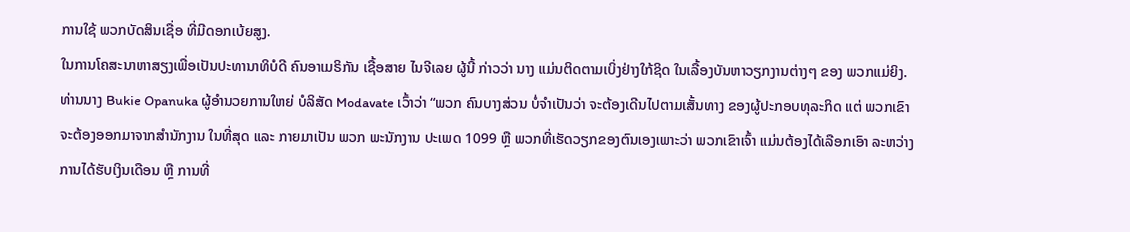ການໃຊ້ ພວກບັດສິນເຊື່ອ ທີ່ມີດອກເບ້ຍສູງ.
ໃນການໂຄສະນາຫາສຽງເພື່ອເປັນປະທານາທິບໍດີ ຄົນອາເມຣິກັນ ເຊື້ອສາຍ ໄນຈີເລຍ ຜູ້ນີ້ ກ່າວວ່າ ນາງ ແມ່ນຕິດຕາມເບິ່ງຢ່າງໃກ້ຊິດ ໃນເລື້ອງບັນຫາວຽກງານຕ່າງໆ ຂອງ ພວກແມ່ຍິງ.
ທ່ານນາງ Bukie Opanuka ຜູ້ອຳນວຍການໃຫຍ່ ບໍລິສັດ Modavate ເວົ້າວ່າ “ພວກ ຄົນບາງສ່ວນ ບໍ່ຈຳເປັນວ່າ ຈະຕ້ອງເດີນໄປຕາມເສັ້ນທາງ ຂອງຜູ້ປະກອບທຸລະກິດ ແຕ່ ພວກເຂົາຈະຕ້ອງອອກມາຈາກສຳນັກງານ ໃນທີ່ສຸດ ແລະ ກາຍມາເປັນ ພວກ ພະນັກງານ ປະເພດ 1099 ຫຼື ພວກທີ່ເຮັດວຽກຂອງຕົນເອງເພາະວ່າ ພວກເຂົາເຈົ້າ ແມ່ນຕ້ອງໄດ້ເລືອກເອົາ ລະຫວ່າງ ການໄດ້ຮັບເງິນເດືອນ ຫຼື ການທີ່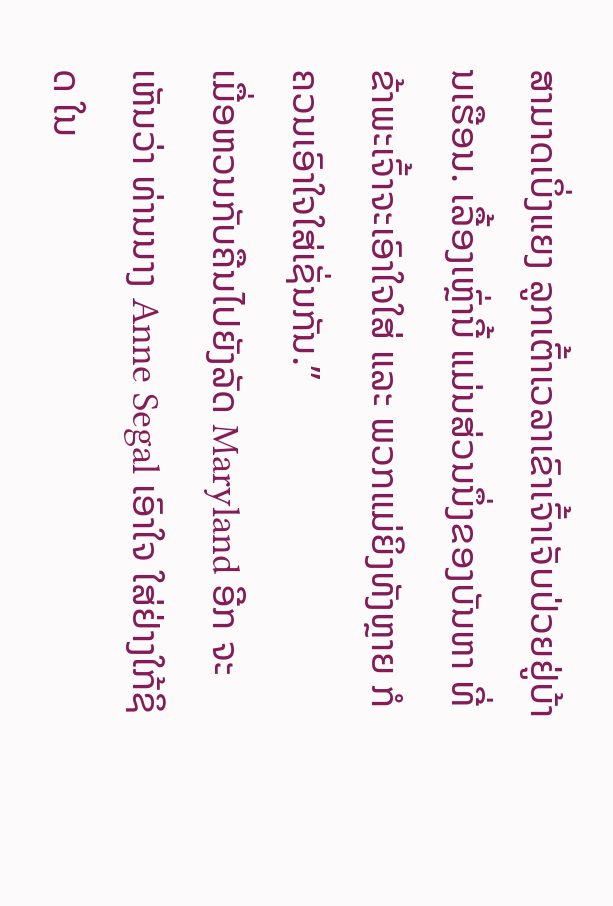ສາມາດເບິ່ງແຍງ ລູກເຕົ້າເວລາເຂົາເຈົ້າເຈັບປ່ວຍຢູ່ບ້ານເຮືອນ. ເລື້ອງເຫຼົ່ານີ້ ແມ່ນສ່ວນນຶ່ງຂອງບັນຫາ ທີ່ຂ້າພະເຈົ້າຈະເອົາໃຈໃສ່ ແລະ ພວກແມ່ຍິງທັງຫຼາຍ ກໍຄວນເອົາໃຈໃສ່ເຊັ່ນກັນ.”
ເມື່ອຫວນກັບຄືນໄປຍັງລັດ Maryland ອີກ ຈະເຫັນວ່າ ທ່ານນາງ Anne Segal ເອົາໃຈ ໃສ່ຢ່າງໃກ້ຊິດ ໃນ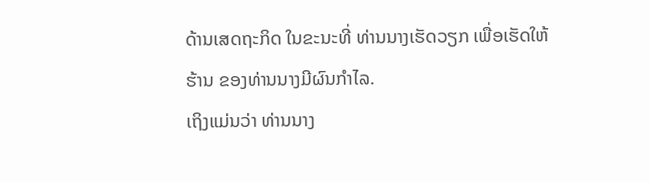ດ້ານເສດຖະກິດ ໃນຂະນະທີ່ ທ່ານນາງເຮັດວຽກ ເພື່ອເຮັດໃຫ້ຮ້ານ ຂອງທ່ານນາງມີຜົນກຳໄລ.
ເຖິງແມ່ນວ່າ ທ່ານນາງ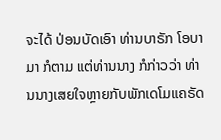ຈະໄດ້ ປ່ອນບັດເອົາ ທ່ານບາຣັກ ໂອບາມາ ກໍຕາມ ແຕ່ທ່ານນາງ ກໍກ່າວວ່າ ທ່ານນາງເສຍໃຈຫຼາຍກັບພັກເດໂມແຄຣັດ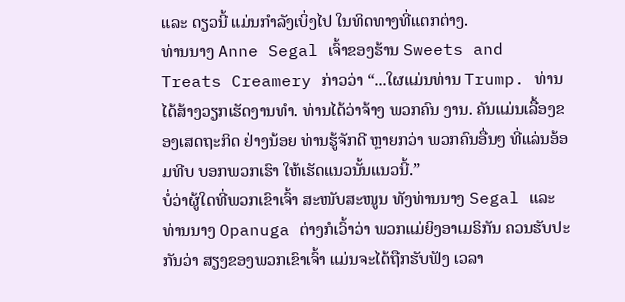ແລະ ດຽວນີ້ ແມ່ນກຳລັງເບິ່ງໄປ ໃນທິດທາງທີ່ແຕກຕ່າງ.
ທ່ານນາງ Anne Segal ເຈົ້າຂອງຮ້ານ Sweets and Treats Creamery ກ່າວວ່າ “...ໃຜແມ່ນທ່ານ Trump. ທ່ານໄດ້ສ້າງວຽກເຮັດງານທຳ. ທ່ານໄດ້ວ່າຈ້າງ ພວກຄົນ ງານ. ຄັນແມ່ນເລື້ອງຂອງເສດຖະກິດ ຢ່າງນ້ອຍ ທ່ານຮູ້ຈັກດີ ຫຼາຍກວ່າ ພວກຄົນອື່ນໆ ທີ່ແລ່ນອ້ອມທີບ ບອກພວກເຮົາ ໃຫ້ເຮັດແນວນັ້ນແນວນີ້.”
ບໍ່ວ່າຜູ້ໃດທີ່ພວກເຂົາເຈົ້າ ສະໜັບສະໜູນ ທັງທ່ານນາງ Segal ແລະ ທ່ານນາງ Opanuga ຕ່າງກໍເວົ້າວ່າ ພວກແມ່ຍິງອາເມຣິກັນ ຄວນຮັບປະກັນວ່າ ສຽງຂອງພວກເຂົາເຈົ້າ ແມ່ນຈະໄດ້ຖືກຮັບຟັງ ເວລາ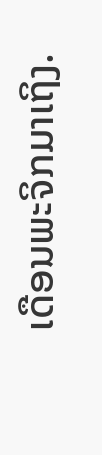ເດືອນພະຈິກມາເຖິງ.